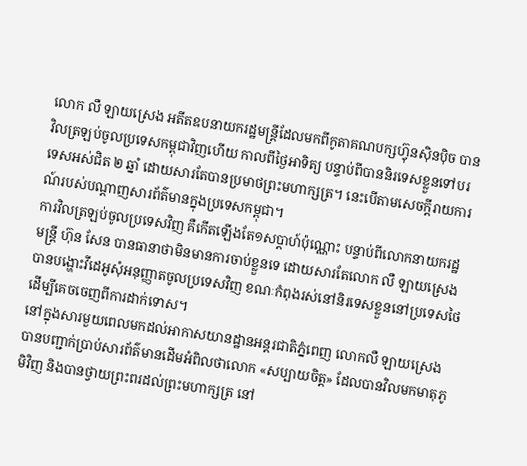លោក លឺ ឡាយស្រេង អតីតឧបនាយករដ្ឋមន្ត្រីដែលមកពីកូតាគណបក្សហ៊្វុនស៊ិនប៉ិច បានវិលត្រឡប់ចូលប្រទេសកម្ពុជាវិញហើយ កាលពីថ្ងៃអាទិត្យ បន្ទាប់ពីបាននិរទេសខ្លួនទៅបរទេសអស់ជិត ២ ឆ្នាំ ដោយសារតែបានប្រមាថព្រះមហាក្សត្រ។ នេះបើតាមសេចក្តីរាយការណ៍របស់បណ្តាញសារព័ត៌មានក្នុងប្រទេសកម្ពុជា។
ការវិលត្រឡប់ចូលប្រទេសវិញ គឺកើតឡើងតែ១សប្តាហ៍ប៉ុណ្ណោះ បន្ទាប់ពីលោកនាយករដ្ឋមន្ត្រី ហ៊ុន សែន បានធានាថាមិនមានការចាប់ខ្លួនទេ ដោយសារតែលោក លឺ ឡាយស្រេង បានបង្ហោះវីដេអូសុំអនុញ្ញាតចូលប្រទេសវិញ ខណៈកំពុងរស់នៅនិរទេសខ្លួននៅប្រទេសថៃ ដើម្បីគេចចេញពីការដាក់ទោស។
នៅក្នុងសារមួយពេលមកដល់អាកាសយានដ្ឋានអន្តរជាតិភ្នំពេញ លោកលឺ ឡាយស្រេង បានបញ្ជាក់ប្រាប់សារព័ត៌មានដើមអំពិលថាលោក «សប្បាយចិត្ត» ដែលបានវិលមកមាតុភូមិវិញ និងបានថ្វាយព្រះពរដល់ព្រះមហាក្សត្រ នៅ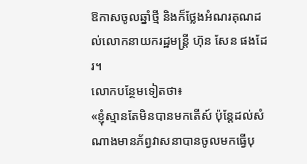ឱកាសចូលឆ្នាំថ្មី និងក៏ថ្លែងអំណរគុណដល់លោកនាយករដ្ឋមន្ត្រី ហ៊ុន សែន ផងដែរ។
លោកបន្ថែមទៀតថា៖
«ខ្ញុំស្មានតែមិនបានមកតើស៍ ប៉ុន្តែដល់សំណាងមានភ័ព្វវាសនាបានចូលមកធ្វើបុ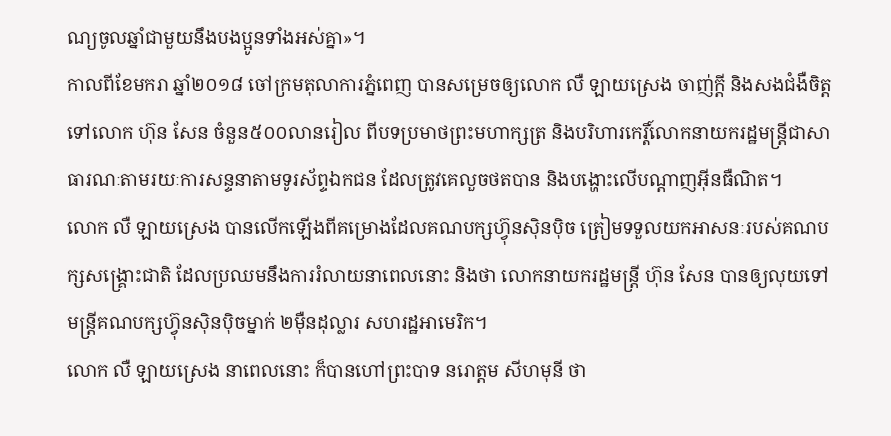ណ្យចូលឆ្នាំជាមួយនឹងបងប្អូនទាំងអស់គ្នា»។
កាលពីខែមករា ឆ្នាំ២០១៨ ចៅក្រមតុលាការភ្នំពេញ បានសម្រេចឲ្យលោក លឺ ឡាយស្រេង ចាញ់ក្ដី និងសងជំងឺចិត្តទៅលោក ហ៊ុន សែន ចំនួន៥០០លានរៀល ពីបទប្រមាថព្រះមហាក្សត្រ និងបរិហារកេរ្តិ៍លោកនាយករដ្ឋមន្ត្រីជាសាធារណៈតាមរយៈការសន្ទនាតាមទូរស័ព្ទឯកជន ដែលត្រូវគេលួចថតបាន និងបង្ហោះលើបណ្ដាញអ៊ីនធឺណិត។
លោក លឺ ឡាយស្រេង បានលើកឡើងពីគម្រោងដែលគណបក្សហ៊្វុនស៊ិនប៉ិច ត្រៀមទទួលយកអាសនៈរបស់គណបក្សសង្គ្រោះជាតិ ដែលប្រឈមនឹងការរំលាយនាពេលនោះ និងថា លោកនាយករដ្ឋមន្ត្រី ហ៊ុន សែន បានឲ្យលុយទៅមន្ត្រីគណបក្សហ៊្វុនស៊ិនប៉ិចម្នាក់ ២ម៉ឺនដុល្លារ សហរដ្ឋអាមេរិក។
លោក លឺ ឡាយស្រេង នាពេលនោះ ក៏បានហៅព្រះបាទ នរោត្តម សីហមុនី ថា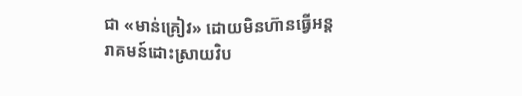ជា «មាន់គ្រៀវ» ដោយមិនហ៊ានធ្វើអន្តរាគមន៍ដោះស្រាយវិប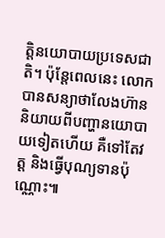ត្តិនយោបាយប្រទេសជាតិ។ ប៉ុន្តែពេលនេះ លោកបានសន្យាថាលែងហ៊ាននិយាយពីបញ្ហានយោបាយទៀតហើយ គឺទៅតែវត្ត និងធ្វើបុណ្យទានប៉ុណ្ណោះ៕